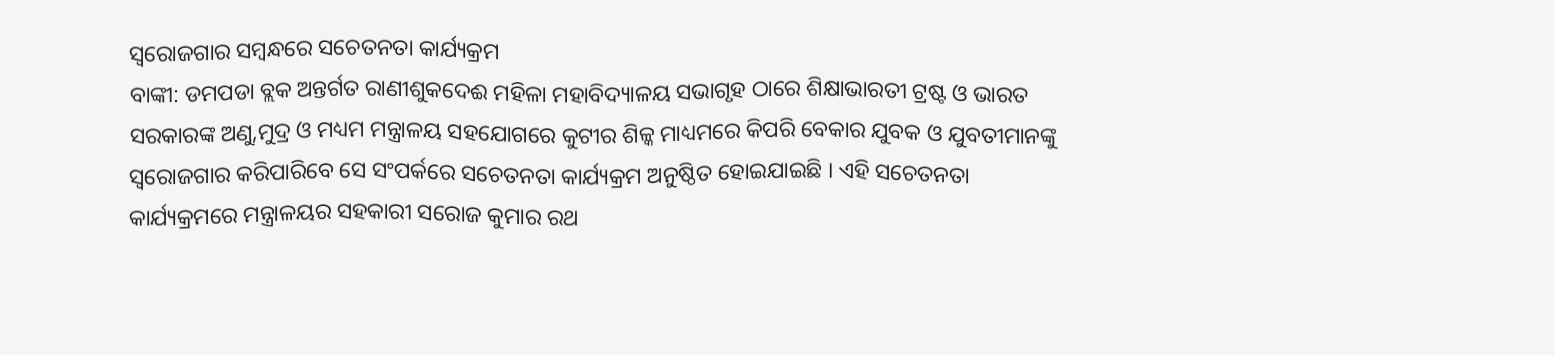ସ୍ୱରୋଜଗାର ସମ୍ବନ୍ଧରେ ସଚେତନତା କାର୍ଯ୍ୟକ୍ରମ
ବାଙ୍କୀ: ଡମପଡା ବ୍ଲକ ଅନ୍ତର୍ଗତ ରାଣୀଶୁକଦେଈ ମହିଳା ମହାବିଦ୍ୟାଳୟ ସଭାଗୃହ ଠାରେ ଶିକ୍ଷାଭାରତୀ ଟ୍ରଷ୍ଟ ଓ ଭାରତ ସରକାରଙ୍କ ଅଣୁ,ମୁଦ୍ର ଓ ମଧ୍ୟମ ମନ୍ତ୍ରାଳୟ ସହଯୋଗରେ କୁଟୀର ଶିଳ୍କ ମାଧ୍ୟମରେ କିପରି ବେକାର ଯୁବକ ଓ ଯୁବତୀମାନଙ୍କୁ ସ୍ୱରୋଜଗାର କରିପାରିବେ ସେ ସଂପର୍କରେ ସଚେତନତା କାର୍ଯ୍ୟକ୍ରମ ଅନୁଷ୍ଠିତ ହୋଇଯାଇଛି । ଏହି ସଚେତନତା କାର୍ଯ୍ୟକ୍ରମରେ ମନ୍ତ୍ରାଳୟର ସହକାରୀ ସରୋଜ କୁମାର ରଥ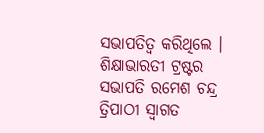ସଭାପତିତ୍ୱ କରିଥିଲେ । ଶିକ୍ଷାଭାରତୀ ଟ୍ରଷ୍ଟର ସଭାପତି ରମେଶ ଚନ୍ଦ୍ର ତ୍ରିପାଠୀ ସ୍ୱାଗତ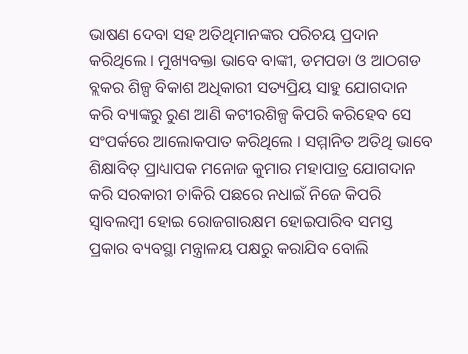ଭାଷଣ ଦେବା ସହ ଅତିଥିମାନଙ୍କର ପରିଚୟ ପ୍ରଦାନ କରିଥିଲେ । ମୁଖ୍ୟବକ୍ତା ଭାବେ ବାଙ୍କୀ, ଡମପଡା ଓ ଆଠଗଡ ବ୍ଲକର ଶିଳ୍ପ ବିକାଶ ଅଧିକାରୀ ସତ୍ୟପ୍ରିୟ ସାହୁ ଯୋଗଦାନ କରି ବ୍ୟାଙ୍କରୁ ରୁଣ ଆଣି କଟୀରଶିଳ୍ପ କିପରି କରିହେବ ସେ ସଂପର୍କରେ ଆଲୋକପାତ କରିଥିଲେ । ସମ୍ମାନିତ ଅତିଥି ଭାବେ ଶିକ୍ଷାବିତ୍ ପ୍ରାଧ୍ୟାପକ ମନୋଜ କୁମାର ମହାପାତ୍ର ଯୋଗଦାନ କରି ସରକାରୀ ଚାକିରି ପଛରେ ନଧାଇଁ ନିଜେ କିପରି ସ୍ୱାବଲମ୍ବୀ ହୋଇ ରୋଜଗାରକ୍ଷମ ହୋଇପାରିବ ସମସ୍ତ ପ୍ରକାର ବ୍ୟବସ୍ଥା ମନ୍ତ୍ରାଳୟ ପକ୍ଷରୁ କରାଯିବ ବୋଲି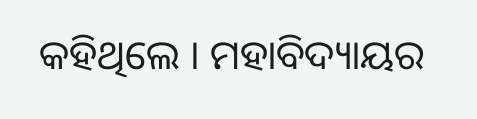କହିଥିଲେ । ମହାବିଦ୍ୟାୟର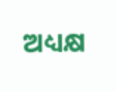ଅଧ୍ୟକ୍ଷ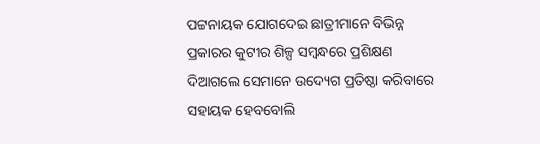ପଟ୍ଟନାୟକ ଯୋଗଦେଇ ଛାତ୍ରୀମାନେ ବିଭିନ୍ନ ପ୍ରକାରର କୁଟୀର ଶିଳ୍ପ ସମ୍ବନ୍ଧରେ ପ୍ରଶିକ୍ଷଣ ଦିଆଗଲେ ସେମାନେ ଉଦ୍ୟେଗ ପ୍ରତିଷ୍ଠା କରିବାରେ ସହାୟକ ହେବବୋଲି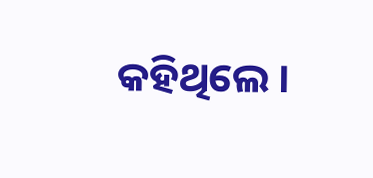କହିଥିଲେ ।